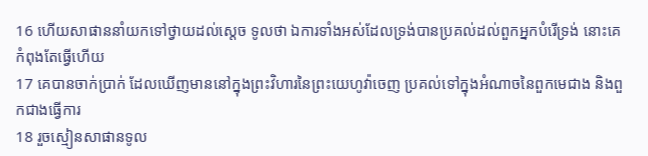16 ហើយសាផាននាំយកទៅថ្វាយដល់ស្តេច ទូលថា ឯការទាំងអស់ដែលទ្រង់បានប្រគល់ដល់ពួកអ្នកបំរើទ្រង់ នោះគេកំពុងតែធ្វើហើយ
17 គេបានចាក់ប្រាក់ ដែលឃើញមាននៅក្នុងព្រះវិហារនៃព្រះយេហូវ៉ាចេញ ប្រគល់ទៅក្នុងអំណាចនៃពួកមេជាង និងពួកជាងធ្វើការ
18 រួចស្មៀនសាផានទូល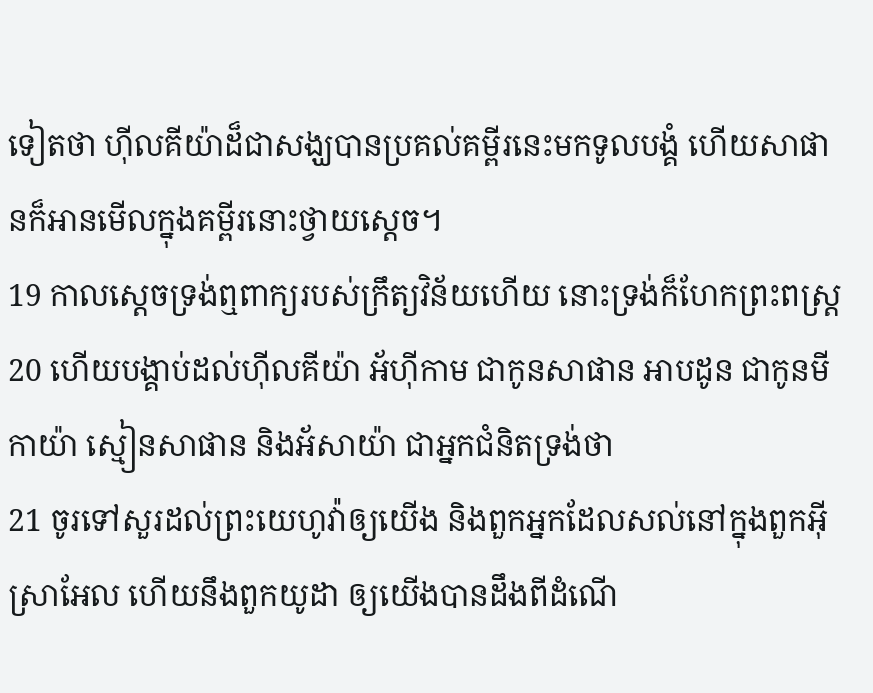ទៀតថា ហ៊ីលគីយ៉ាដ៏ជាសង្ឃបានប្រគល់គម្ពីរនេះមកទូលបង្គំ ហើយសាផានក៏អានមើលក្នុងគម្ពីរនោះថ្វាយស្តេច។
19 កាលស្តេចទ្រង់ឮពាក្យរបស់ក្រឹត្យវិន័យហើយ នោះទ្រង់ក៏ហែកព្រះពស្ត្រ
20 ហើយបង្គាប់ដល់ហ៊ីលគីយ៉ា អ័ហ៊ីកាម ជាកូនសាផាន អាបដូន ជាកូនមីកាយ៉ា ស្មៀនសាផាន និងអ័សាយ៉ា ជាអ្នកជំនិតទ្រង់ថា
21 ចូរទៅសួរដល់ព្រះយេហូវ៉ាឲ្យយើង និងពួកអ្នកដែលសល់នៅក្នុងពួកអ៊ីស្រាអែល ហើយនឹងពួកយូដា ឲ្យយើងបានដឹងពីដំណើ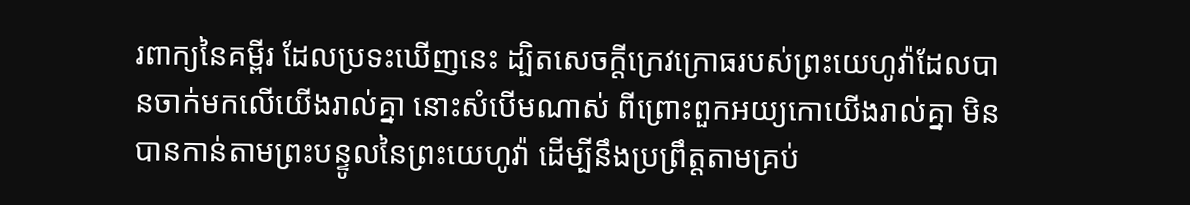រពាក្យនៃគម្ពីរ ដែលប្រទះឃើញនេះ ដ្បិតសេចក្ដីក្រេវក្រោធរបស់ព្រះយេហូវ៉ាដែលបានចាក់មកលើយើងរាល់គ្នា នោះសំបើមណាស់ ពីព្រោះពួកអយ្យកោយើងរាល់គ្នា មិនបានកាន់តាមព្រះបន្ទូលនៃព្រះយេហូវ៉ា ដើម្បីនឹងប្រព្រឹត្តតាមគ្រប់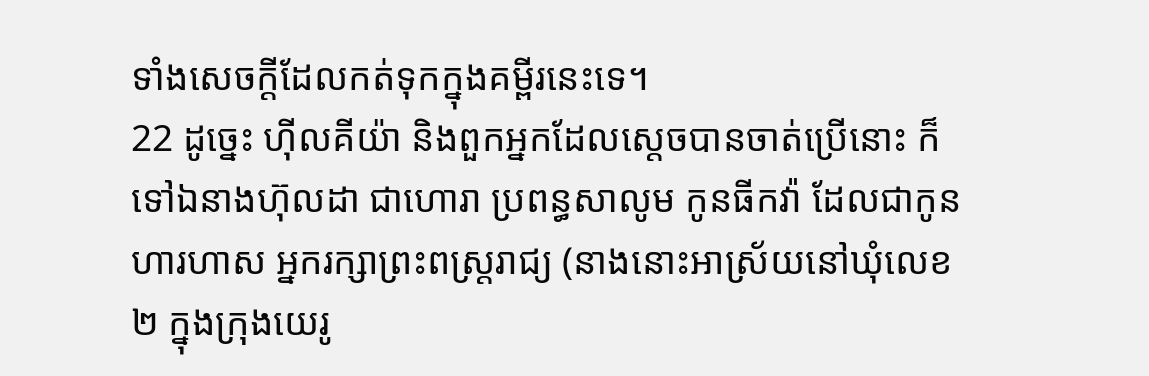ទាំងសេចក្ដីដែលកត់ទុកក្នុងគម្ពីរនេះទេ។
22 ដូច្នេះ ហ៊ីលគីយ៉ា និងពួកអ្នកដែលស្តេចបានចាត់ប្រើនោះ ក៏ទៅឯនាងហ៊ុលដា ជាហោរា ប្រពន្ធសាលូម កូនធីកវ៉ា ដែលជាកូនហារហាស អ្នករក្សាព្រះពស្ត្ររាជ្យ (នាងនោះអាស្រ័យនៅឃុំលេខ២ ក្នុងក្រុងយេរូ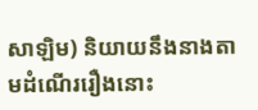សាឡិម) និយាយនឹងនាងតាមដំណើររឿងនោះ